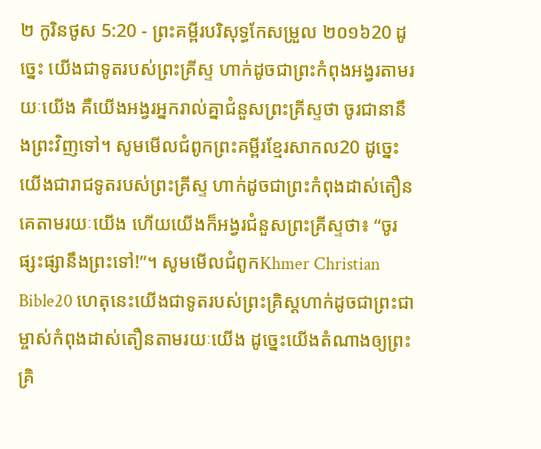២ កូរិនថូស 5:20 - ព្រះគម្ពីរបរិសុទ្ធកែសម្រួល ២០១៦20 ដូច្នេះ យើងជាទូតរបស់ព្រះគ្រីស្ទ ហាក់ដូចជាព្រះកំពុងអង្វរតាមរយៈយើង គឺយើងអង្វរអ្នករាល់គ្នាជំនួសព្រះគ្រីស្ទថា ចូរជានានឹងព្រះវិញទៅ។ សូមមើលជំពូកព្រះគម្ពីរខ្មែរសាកល20 ដូច្នេះ យើងជារាជទូតរបស់ព្រះគ្រីស្ទ ហាក់ដូចជាព្រះកំពុងដាស់តឿនគេតាមរយៈយើង ហើយយើងក៏អង្វរជំនួសព្រះគ្រីស្ទថា៖ “ចូរផ្សះផ្សានឹងព្រះទៅ!”។ សូមមើលជំពូកKhmer Christian Bible20 ហេតុនេះយើងជាទូតរបស់ព្រះគ្រិស្ដហាក់ដូចជាព្រះជាម្ចាស់កំពុងដាស់តឿនតាមរយៈយើង ដូច្នេះយើងតំណាងឲ្យព្រះគ្រិ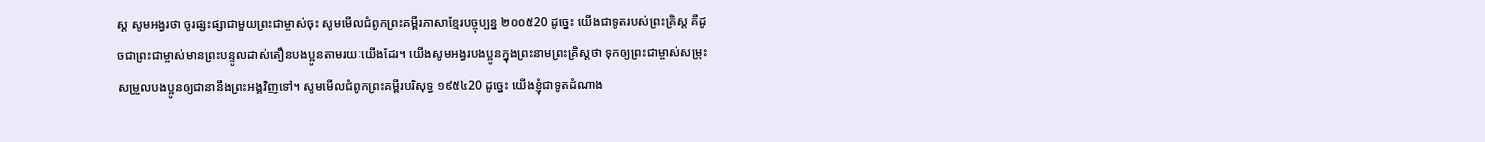ស្ដ សូមអង្វរថា ចូរផ្សះផ្សាជាមួយព្រះជាម្ចាស់ចុះ សូមមើលជំពូកព្រះគម្ពីរភាសាខ្មែរបច្ចុប្បន្ន ២០០៥20 ដូច្នេះ យើងជាទូតរបស់ព្រះគ្រិស្ត គឺដូចជាព្រះជាម្ចាស់មានព្រះបន្ទូលដាស់តឿនបងប្អូនតាមរយៈយើងដែរ។ យើងសូមអង្វរបងប្អូនក្នុងព្រះនាមព្រះគ្រិស្តថា ទុកឲ្យព្រះជាម្ចាស់សម្រុះសម្រួលបងប្អូនឲ្យជានានឹងព្រះអង្គវិញទៅ។ សូមមើលជំពូកព្រះគម្ពីរបរិសុទ្ធ ១៩៥៤20 ដូច្នេះ យើងខ្ញុំជាទូតដំណាង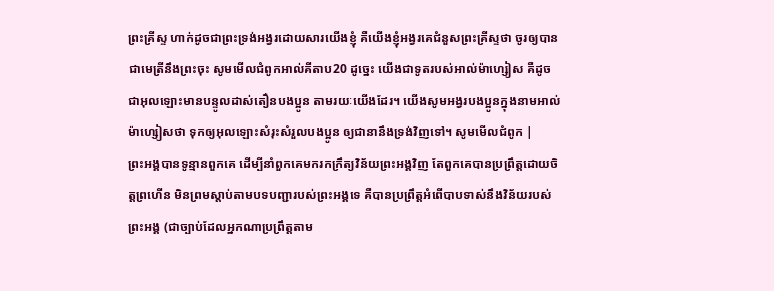ព្រះគ្រីស្ទ ហាក់ដូចជាព្រះទ្រង់អង្វរដោយសារយើងខ្ញុំ គឺយើងខ្ញុំអង្វរគេជំនួសព្រះគ្រីស្ទថា ចូរឲ្យបានជាមេត្រីនឹងព្រះចុះ សូមមើលជំពូកអាល់គីតាប20 ដូច្នេះ យើងជាទូតរបស់អាល់ម៉ាហ្សៀស គឺដូចជាអុលឡោះមានបន្ទូលដាស់តឿនបងប្អូន តាមរយៈយើងដែរ។ យើងសូមអង្វរបងប្អូនក្នុងនាមអាល់ម៉ាហ្សៀសថា ទុកឲ្យអុលឡោះសំរុះសំរួលបងប្អូន ឲ្យជានានឹងទ្រង់វិញទៅ។ សូមមើលជំពូក |
ព្រះអង្គបានទូន្មានពួកគេ ដើម្បីនាំពួកគេមករកក្រឹត្យវិន័យព្រះអង្គវិញ តែពួកគេបានប្រព្រឹត្តដោយចិត្តព្រហើន មិនព្រមស្តាប់តាមបទបញ្ជារបស់ព្រះអង្គទេ គឺបានប្រព្រឹត្តអំពើបាបទាស់នឹងវិន័យរបស់ព្រះអង្គ (ជាច្បាប់ដែលអ្នកណាប្រព្រឹត្តតាម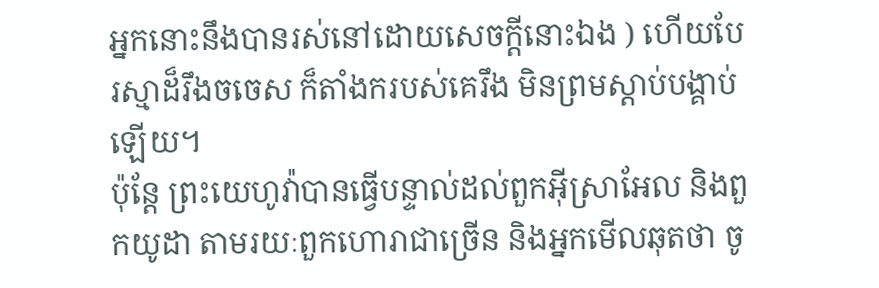អ្នកនោះនឹងបានរស់នៅដោយសេចក្ដីនោះឯង ) ហើយបែរស្មាដ៏រឹងចចេស ក៏តាំងករបស់គេរឹង មិនព្រមស្តាប់បង្គាប់ឡើយ។
ប៉ុន្តែ ព្រះយេហូវ៉ាបានធ្វើបន្ទាល់ដល់ពួកអ៊ីស្រាអែល និងពួកយូដា តាមរយៈពួកហោរាជាច្រើន និងអ្នកមើលឆុតថា ចូ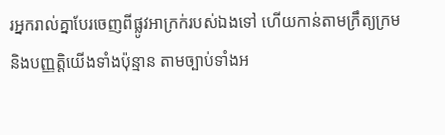រអ្នករាល់គ្នាបែរចេញពីផ្លូវអាក្រក់របស់ឯងទៅ ហើយកាន់តាមក្រឹត្យក្រម និងបញ្ញត្តិយើងទាំងប៉ុន្មាន តាមច្បាប់ទាំងអ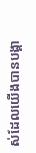ស់ដែលយើងបានបង្គា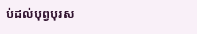ប់ដល់បុព្វបុរស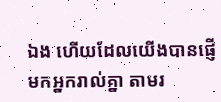ឯង ហើយដែលយើងបានផ្ញើមកអ្នករាល់គ្នា តាមរ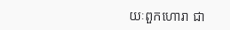យៈពួកហោរា ជា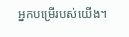អ្នកបម្រើរបស់យើង។